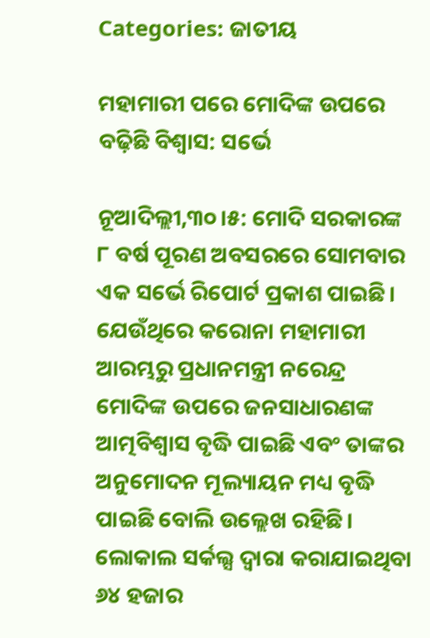Categories: ଜାତୀୟ

ମହାମାରୀ ପରେ ମୋଦିଙ୍କ ଉପରେ ବଢ଼ିଛି ବିଶ୍ୱାସ: ସର୍ଭେ

ନୂଆଦିଲ୍ଲୀ,୩୦।୫: ମୋଦି ସରକାରଙ୍କ ୮ ବର୍ଷ ପୂରଣ ଅବସରରେ ସୋମବାର ଏକ ସର୍ଭେ ରିପୋର୍ଟ ପ୍ରକାଶ ପାଇଛି। ଯେଉଁଥିରେ କରୋନା ମହାମାରୀ ଆରମ୍ଭରୁ ପ୍ରଧାନମନ୍ତ୍ରୀ ନରେନ୍ଦ୍ର ମୋଦିଙ୍କ ଉପରେ ଜନସାଧାରଣଙ୍କ ଆତ୍ମବିଶ୍ୱାସ ବୃଦ୍ଧି ପାଇଛି ଏବଂ ତାଙ୍କର ଅନୁମୋଦନ ମୂଲ୍ୟାୟନ ମଧ୍ୟ ବୃଦ୍ଧି ପାଇଛି ବୋଲି ଉଲ୍ଲେଖ ରହିଛି। ଲୋକାଲ ସର୍କଲ୍ସ ଦ୍ୱାରା କରାଯାଇଥିବା ୬୪ ହଜାର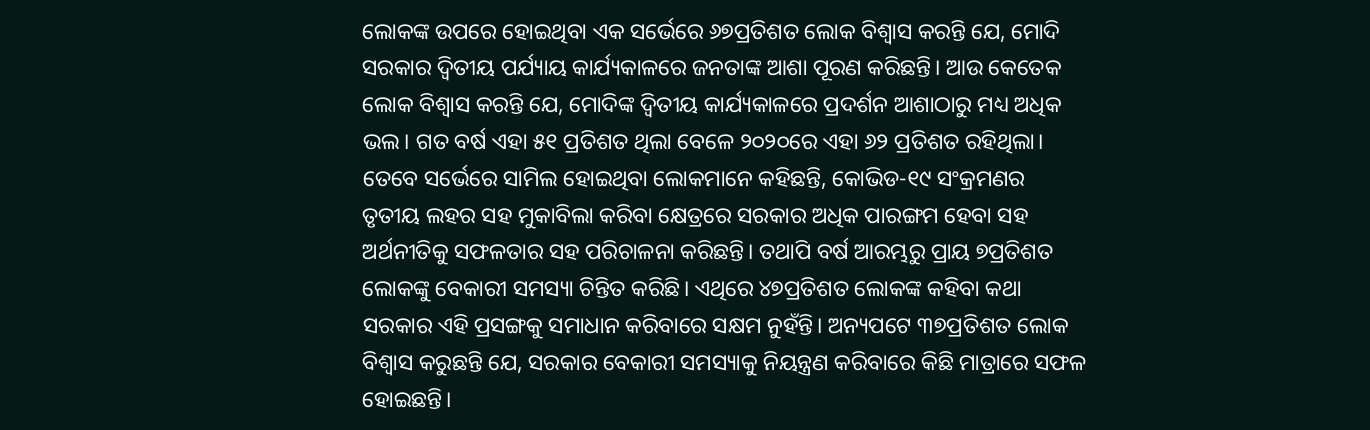ଲୋକଙ୍କ ଉପରେ ହୋଇଥିବା ଏକ ସର୍ଭେରେ ୬୭ପ୍ରତିଶତ ଲୋକ ବିଶ୍ୱାସ କରନ୍ତି ଯେ, ମୋଦି ସରକାର ଦ୍ୱିତୀୟ ପର୍ଯ୍ୟାୟ କାର୍ଯ୍ୟକାଳରେ ଜନତାଙ୍କ ଆଶା ପୂରଣ କରିଛନ୍ତି। ଆଉ କେତେକ ଲୋକ ବିଶ୍ୱାସ କରନ୍ତି ଯେ, ମୋଦିଙ୍କ ଦ୍ୱିତୀୟ କାର୍ଯ୍ୟକାଳରେ ପ୍ରଦର୍ଶନ ଆଶାଠାରୁ ମଧ୍ୟ ଅଧିକ ଭଲ। ଗତ ବର୍ଷ ଏହା ୫୧ ପ୍ରତିଶତ ଥିଲା ବେଳେ ୨୦୨୦ରେ ଏହା ୬୨ ପ୍ରତିଶତ ରହିଥିଲା। ତେବେ ସର୍ଭେରେ ସାମିଲ ହୋଇଥିବା ଲୋକମାନେ କହିଛନ୍ତି, କୋଭିଡ-୧୯ ସଂକ୍ରମଣର ତୃତୀୟ ଲହର ସହ ମୁକାବିଲା କରିବା କ୍ଷେତ୍ରରେ ସରକାର ଅଧିକ ପାରଙ୍ଗମ ହେବା ସହ ଅର୍ଥନୀତିକୁ ସଫଳତାର ସହ ପରିଚାଳନା କରିଛନ୍ତି। ତଥାପି ବର୍ଷ ଆରମ୍ଭରୁ ପ୍ରାୟ ୭ପ୍ରତିଶତ ଲୋକଙ୍କୁ ବେକାରୀ ସମସ୍ୟା ଚିନ୍ତିତ କରିଛି। ଏଥିରେ ୪୭ପ୍ରତିଶତ ଲୋକଙ୍କ କହିବା କଥା ସରକାର ଏହି ପ୍ରସଙ୍ଗକୁ ସମାଧାନ କରିବାରେ ସକ୍ଷମ ନୁହଁନ୍ତି। ଅନ୍ୟପଟେ ୩୭ପ୍ରତିଶତ ଲୋକ ବିଶ୍ୱାସ କରୁଛନ୍ତି ଯେ, ସରକାର ବେକାରୀ ସମସ୍ୟାକୁ ନିୟନ୍ତ୍ରଣ କରିବାରେ କିଛି ମାତ୍ରାରେ ସଫଳ ହୋଇଛନ୍ତି।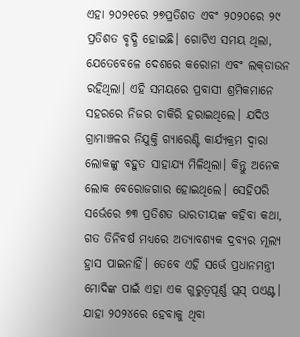ଏହା ୨୦୨୧ରେ ୨୭ପ୍ରତିଶତ ଏବଂ ୨୦୨୦ରେ ୨୯ ପ୍ରତିଶତ ବୃଦ୍ଧି ହୋଇଛି। ଗୋଟିଏ ସମୟ ଥିଲା, ଯେତେବେଳେ ଦେଶରେ କରୋନା ଏବଂ ଲକ୍‌ଡାଉନ ରହିଥିଲା। ଏହି ସମୟରେ ପ୍ରବାସୀ ଶ୍ରମିକମାନେ ସହରରେ ନିଜର ଚାକିରି ହରାଇଥିଲେ। ଯଦିଓ ଗ୍ରାମାଞ୍ଚଳର ନିଯୁକ୍ତି ଗ୍ୟାରେଣ୍ଟି କାର୍ଯ୍ୟକ୍ରମ ଦ୍ୱାରା ଲୋକଙ୍କୁ ବହୁତ ସାହାଯ୍ୟ ମିଳିଥିଲା। କିନ୍ତୁ ଅନେକ ଲୋକ ବେରୋଜଗାର ହୋଇଥିଲେ। ସେହିପରି ସର୍ଭେରେ ୭୩ ପ୍ରତିଶତ ଭାରତୀୟଙ୍କ କହିବା କଥା, ଗତ ତିନିବର୍ଷ ମଧ୍ୟରେ ଅତ୍ୟାବଶ୍ୟକ ଦ୍ରବ୍ୟର ମୂଲ୍ୟ ହ୍ରାସ ପାଇନାହିଁ। ତେବେ ଏହି ସର୍ଭେ ପ୍ରଧାନମନ୍ତ୍ରୀ ମୋଦିଙ୍କ ପାଇଁ ଏହା ଏକ ଗୁରୁତ୍ୱପୂର୍ଣ୍ଣ ପ୍ଲସ୍‌ ପଏଣ୍ଟ। ଯାହା ୨୦୨୪ରେ ହେବାକୁ ଥିବା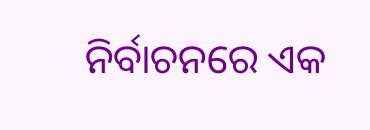ନିର୍ବାଚନରେ ଏକ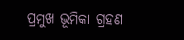ପ୍ରମୁଖ ଭୂମିକା ଗ୍ରହଣ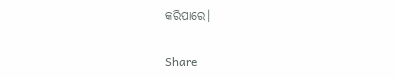କରିପାରେ।

Share